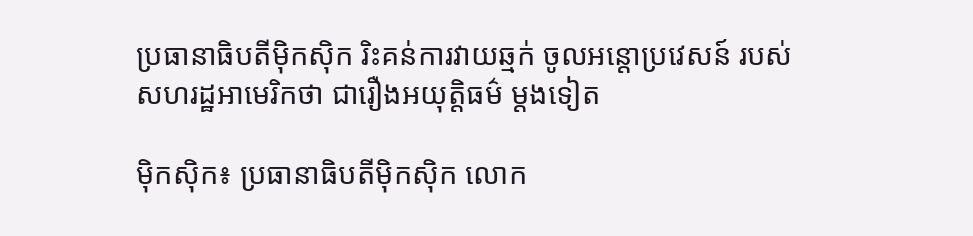ប្រធានាធិបតីម៉ិកស៊ិក រិះគន់ការវាយឆ្មក់ ចូលអន្តោប្រវេសន៍ របស់សហរដ្ឋអាមេរិកថា ជារឿងអយុត្តិធម៌ ម្តងទៀត

ម៉ិកស៊ិក៖ ប្រធានាធិបតីម៉ិកស៊ិក លោក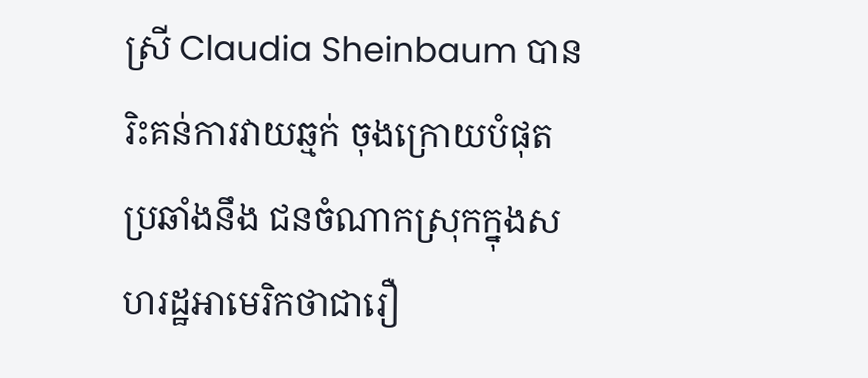ស្រី Claudia Sheinbaum បានរិះគន់ការវាយឆ្មក់ ចុងក្រោយបំផុត ប្រឆាំងនឹង ជនចំណាកស្រុកក្នុងសហរដ្ឋអាមេរិកថាជារឿ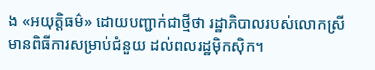ង «អយុត្តិធម៌» ដោយបញ្ជាក់ជាថ្មីថា រដ្ឋាភិបាលរបស់លោកស្រី មានពិធីការសម្រាប់ជំនួយ ដល់ពលរដ្ឋម៉ិកស៊ិក។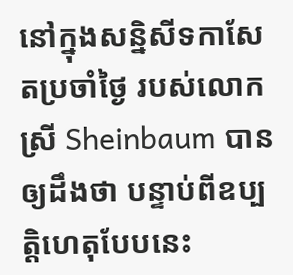នៅក្នុងសន្និសីទកាសែតប្រចាំថ្ងៃ របស់លោកស្រី Sheinbaum បានឲ្យដឹងថា បន្ទាប់ពីឧប្បត្តិហេតុបែបនេះ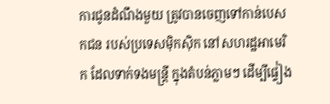ការជូនដំណឹងមួយ ត្រូវបានចេញទៅកាន់បេសកជន របស់ប្រទេសម៉ិកស៊ិក នៅសហរដ្ឋអាមេរិក ដែលទាក់ទងមន្ត្រី ក្នុងតំបន់ភ្លាមៗ ដើម្បីផ្ទៀង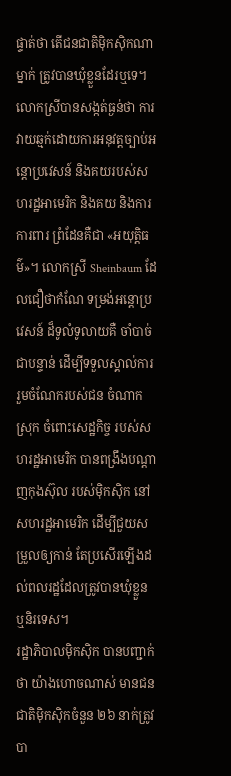ផ្ទាត់ថា តើជនជាតិម៉ិកស៊ិកណាម្នាក់ ត្រូវបានឃុំខ្លួនដែរឬទេ។
លោកស្រីបានសង្កត់ធ្ងន់ថា ការវាយឆ្មក់ដោយការអនុវត្តច្បាប់អន្តោប្រវេសន៍ និងគយរបស់សហរដ្ឋអាមេរិក និងគយ និងការការពារ ព្រំដែនគឺជា «អយុត្តិធម៌»។ លោកស្រី Sheinbaum ដែលជឿថាកំណែ ទម្រង់អន្តោប្រវេសន៍ ដ៏ទូលំទូលាយគឺ ចាំបាច់ជាបន្ទាន់ ដើម្បីទទួលស្គាល់ការ រួមចំណែករបស់ជន ចំណាកស្រុក ចំពោះសេដ្ឋកិច្ច របស់សហរដ្ឋអាមេរិក បានពង្រឹងបណ្តាញកុងស៊ុល របស់ម៉ិកស៊ិក នៅសហរដ្ឋអាមេរិក ដើម្បីជួយសម្រួលឲ្យកាន់ តែប្រសើរឡើងដល់ពលរដ្ឋដែលត្រូវបានឃុំខ្លួន ឬនិរទេស។
រដ្ឋាភិបាលម៉ិកស៊ិក បានបញ្ជាក់ថា យ៉ាងហោចណាស់ មានជនជាតិម៉ិកស៊ិកចំនួន ២៦ នាក់ត្រូវបា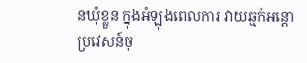នឃុំខ្លួន ក្នុងអំឡុងពេលការ វាយឆ្មក់អន្តោប្រវេសន៍ចុ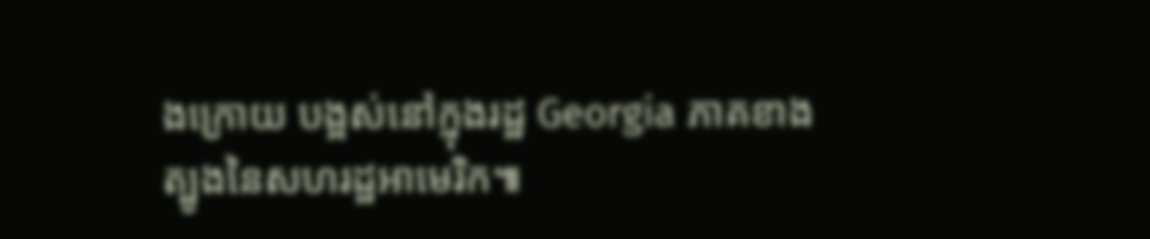ងក្រោយ បង្អស់នៅក្នុងរដ្ឋ Georgia ភាគខាងត្បូងនៃសហរដ្ឋអាមេរិក៕